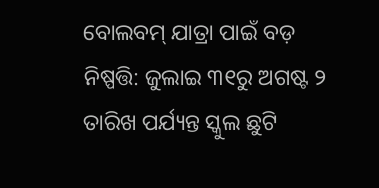ବୋଲବମ୍ ଯାତ୍ରା ପାଇଁ ବଡ଼ ନିଷ୍ପତ୍ତି: ଜୁଲାଇ ୩୧ରୁ ଅଗଷ୍ଟ ୨ ତାରିଖ ପର୍ଯ୍ୟନ୍ତ ସ୍କୁଲ ଛୁଟି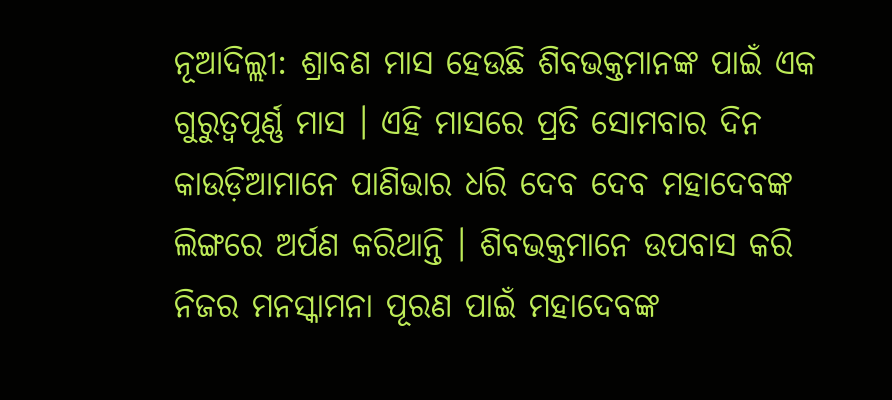ନୂଆଦିଲ୍ଲୀ: ଶ୍ରାବଣ ମାସ ହେଉଛି ଶିବଭକ୍ତମାନଙ୍କ ପାଇଁ ଏକ ଗୁରୁତ୍ୱପୂର୍ଣ୍ଣ ମାସ । ଏହି ମାସରେ ପ୍ରତି ସୋମବାର ଦିନ କାଉଡ଼ିଆମାନେ ପାଣିଭାର ଧରି ଦେବ ଦେବ ମହାଦେବଙ୍କ ଲିଙ୍ଗରେ ଅର୍ପଣ କରିଥାନ୍ତି । ଶିବଭକ୍ତମାନେ ଉପବାସ କରି ନିଜର ମନସ୍କାମନା ପୂରଣ ପାଇଁ ମହାଦେବଙ୍କ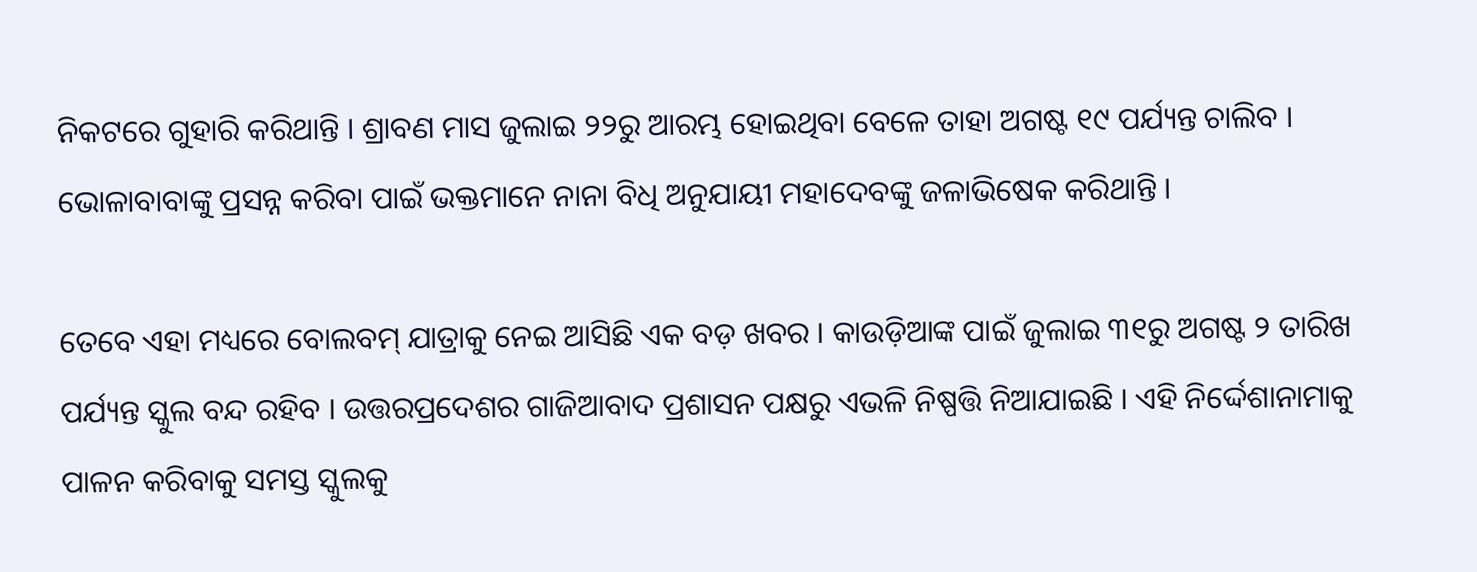ନିକଟରେ ଗୁହାରି କରିଥାନ୍ତି । ଶ୍ରାବଣ ମାସ ଜୁଲାଇ ୨୨ରୁ ଆରମ୍ଭ ହୋଇଥିବା ବେଳେ ତାହା ଅଗଷ୍ଟ ୧୯ ପର୍ଯ୍ୟନ୍ତ ଚାଲିବ । ଭୋଳାବାବାଙ୍କୁ ପ୍ରସନ୍ନ କରିବା ପାଇଁ ଭକ୍ତମାନେ ନାନା ବିଧି ଅନୁଯାୟୀ ମହାଦେବଙ୍କୁ ଜଳାଭିଷେକ କରିଥାନ୍ତି ।

ତେବେ ଏହା ମଧ୍ୟରେ ବୋଲବମ୍ ଯାତ୍ରାକୁ ନେଇ ଆସିଛି ଏକ ବଡ଼ ଖବର । କାଉଡ଼ିଆଙ୍କ ପାଇଁ ଜୁଲାଇ ୩୧ରୁ ଅଗଷ୍ଟ ୨ ତାରିଖ ପର୍ଯ୍ୟନ୍ତ ସ୍କୁଲ ବନ୍ଦ ରହିବ । ଉତ୍ତରପ୍ରଦେଶର ଗାଜିଆବାଦ ପ୍ରଶାସନ ପକ୍ଷରୁ ଏଭଳି ନିଷ୍ପତ୍ତି ନିଆଯାଇଛି । ଏହି ନିର୍ଦ୍ଦେଶାନାମାକୁ ପାଳନ କରିବାକୁ ସମସ୍ତ ସ୍କୁଲକୁ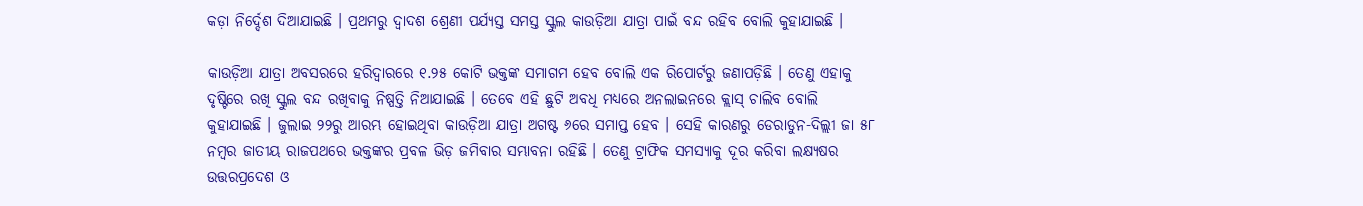କଡ଼ା ନିର୍ଦ୍ଦେଶ ଦିଆଯାଇଛି । ପ୍ରଥମରୁ ଦ୍ୱାଦଶ ଶ୍ରେଣୀ ପର୍ଯ୍ୟସ୍ତ ସମସ୍ତ ସ୍କୁଲ କାଉଡ଼ିଆ ଯାତ୍ରା ପାଇଁ ବନ୍ଦ ରହିବ ବୋଲି କୁହାଯାଇଛି ।

କାଉଡ଼ିଆ ଯାତ୍ରା ଅବସରରେ ହରିଦ୍ୱାରରେ ୧.୨୫ କୋଟି ଭକ୍ତଙ୍କ ସମାଗମ ହେବ ବୋଲି ଏକ ରିପୋର୍ଟରୁ ଜଣାପଡ଼ିଛି । ତେଣୁ ଏହାକୁ ଦୃଷ୍ଟିରେ ରଖି ସ୍କୁଲ ବନ୍ଦ ରଖିବାକୁ ନିଷ୍ପତ୍ତି ନିଆଯାଇଛି । ତେବେ ଏହି ଛୁଟି ଅବଧି ମଧ୍ୟରେ ଅନଲାଇନରେ କ୍ଲାସ୍ ଚାଲିବ ବୋଲି କୁହାଯାଇଛି । ଜୁଲାଇ ୨୨ରୁ ଆରମ୍ଭ ହୋଇଥିବା କାଉଡ଼ିଆ ଯାତ୍ରା ଅଗଷ୍ଟ ୬ରେ ସମାପ୍ତ ହେବ । ସେହି କାରଣରୁ ଡେରାଡୁନ-ଦିଲ୍ଲୀ ଜା ୫୮ ନମ୍ବର ଜାତୀୟ ରାଜପଥରେ ଭକ୍ତଙ୍କର ପ୍ରବଳ ଭିଡ଼ ଜମିବାର ସମ୍ଭାବନା ରହିଛି । ତେଣୁ ଟ୍ରାଫିକ ସମସ୍ୟାକୁ ଦୂର କରିବା ଲକ୍ଷ୍ୟଷର ଉତ୍ତରପ୍ରଦେଶ ଓ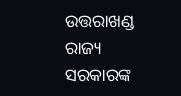ଉତ୍ତରାଖଣ୍ଡ ରାଜ୍ୟ ସରକାରଙ୍କ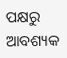ପକ୍ଷରୁ ଆବଶ୍ୟକ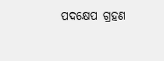ପଦକ୍ଷେପ ଗ୍ରହଣ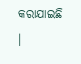କରାଯାଇଛି ।